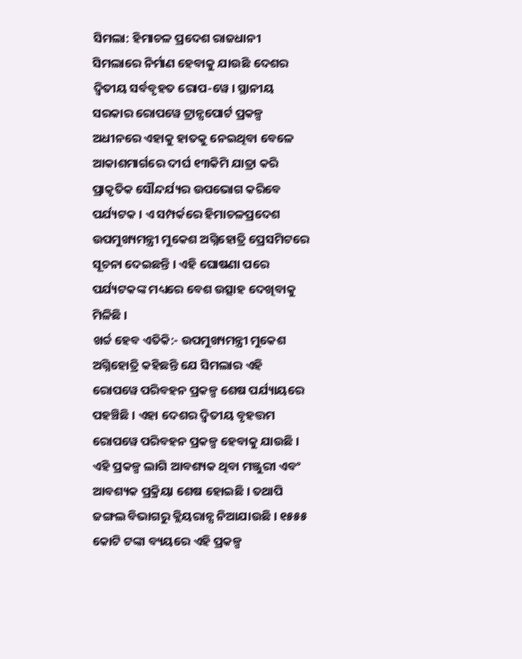ସିମଲା: ହିମାଚଳ ପ୍ରଦେଶ ରାଜଧାନୀ ସିମଲାରେ ନିର୍ମାଣ ହେବାକୁ ଯାଉଛି ଦେଶର ଦ୍ବିତୀୟ ସର୍ବବୃହତ ରୋପ-ୱେ । ସ୍ଥାନୀୟ ସରକାର ରୋପୱେ ଟ୍ରାନ୍ସପୋର୍ଟ ପ୍ରକଳ୍ପ ଅଧୀନରେ ଏହାକୁ ହାତକୁ ନେଇଥିବା ବେଳେ ଆକାଶମାର୍ଗରେ ଦୀର୍ଘ ୧୩କିମି ଯାତ୍ରା କରି ପ୍ରାକୃତିକ ସୌନ୍ଦର୍ଯ୍ୟର ଉପଭୋଗ କରିବେ ପର୍ଯ୍ୟଟକ । ଏ ସମ୍ପର୍କରେ ହିମାଚଳପ୍ରଦେଶ ଉପମୁଖ୍ୟମନ୍ତ୍ରୀ ମୁକେଶ ଅଗ୍ନିହୋତ୍ରି ପ୍ରେସମିଟରେ ସୂଚନା ଦେଇଛନ୍ତି । ଏହି ଘୋଷଣା ପରେ ପର୍ଯ୍ୟଟକଙ୍କ ମଧ୍ୟରେ ବେଶ ଉତ୍ସାହ ଦେଖିବାକୁ ମିଳିଛି ।
ଖର୍ଚ୍ଚ ହେବ ଏତିକି:- ଉପମୁଖ୍ୟମନ୍ତ୍ରୀ ମୁକେଶ ଅଗ୍ନିହୋତ୍ରି କହିଛନ୍ତି ଯେ ସିମଲାର ଏହି ରୋପୱେ ପରିବହନ ପ୍ରକଳ୍ପ ଶେଷ ପର୍ଯ୍ୟାୟରେ ପହଞ୍ଚିଛି । ଏହା ଦେଶର ଦ୍ବିତୀୟ ବୃହତ୍ତମ ରୋପୱେ ପରିବହନ ପ୍ରକଳ୍ପ ହେବାକୁ ଯାଉଛି । ଏହି ପ୍ରକଳ୍ପ ଲାଗି ଆବଶ୍ୟକ ଥିବା ମଞ୍ଜୁରୀ ଏବଂ ଆବଶ୍ୟକ ପ୍ରକ୍ରିୟା ଶେଷ ହୋଇଛି । ତଥାପି ଜଙ୍ଗଲ ବିଭାଗରୁ କ୍ଲିୟରାନ୍ସ ନିଆଯାଉଛି । ୧୫୫୫ କୋଟି ଟଙ୍କା ବ୍ୟୟରେ ଏହି ପ୍ରକଳ୍ପ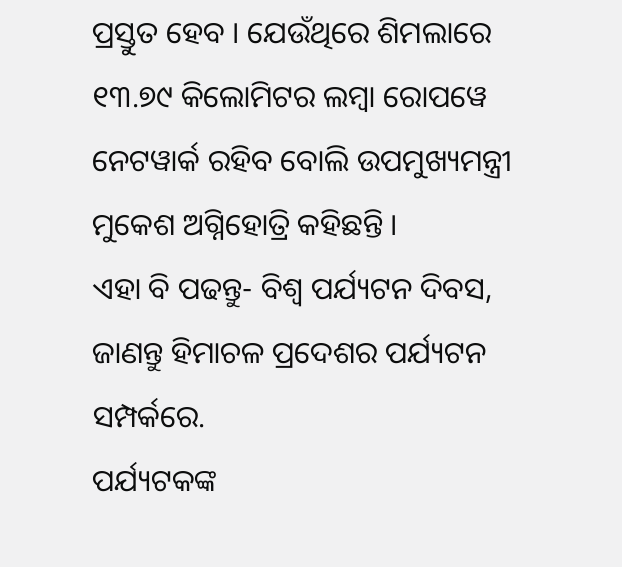ପ୍ରସ୍ତୁତ ହେବ । ଯେଉଁଥିରେ ଶିମଲାରେ ୧୩.୭୯ କିଲୋମିଟର ଲମ୍ବା ରୋପୱେ ନେଟୱାର୍କ ରହିବ ବୋଲି ଉପମୁଖ୍ୟମନ୍ତ୍ରୀ ମୁକେଶ ଅଗ୍ନିହୋତ୍ରି କହିଛନ୍ତି ।
ଏହା ବି ପଢନ୍ତୁ- ବିଶ୍ବ ପର୍ଯ୍ୟଟନ ଦିବସ, ଜାଣନ୍ତୁ ହିମାଚଳ ପ୍ରଦେଶର ପର୍ଯ୍ୟଟନ ସମ୍ପର୍କରେ.
ପର୍ଯ୍ୟଟକଙ୍କ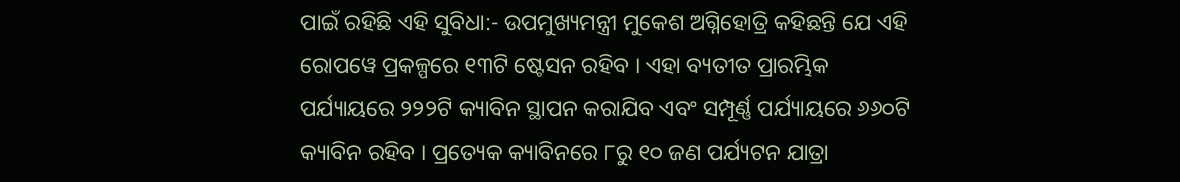ପାଇଁ ରହିଛି ଏହି ସୁବିଧା:- ଉପମୁଖ୍ୟମନ୍ତ୍ରୀ ମୁକେଶ ଅଗ୍ନିହୋତ୍ରି କହିଛନ୍ତି ଯେ ଏହି ରୋପୱେ ପ୍ରକଳ୍ପରେ ୧୩ଟି ଷ୍ଟେସନ ରହିବ । ଏହା ବ୍ୟତୀତ ପ୍ରାରମ୍ଭିକ ପର୍ଯ୍ୟାୟରେ ୨୨୨ଟି କ୍ୟାବିନ ସ୍ଥାପନ କରାଯିବ ଏବଂ ସମ୍ପୂର୍ଣ୍ଣ ପର୍ଯ୍ୟାୟରେ ୬୬୦ଟି କ୍ୟାବିନ ରହିବ । ପ୍ରତ୍ୟେକ କ୍ୟାବିନରେ ୮ରୁ ୧୦ ଜଣ ପର୍ଯ୍ୟଟନ ଯାତ୍ରା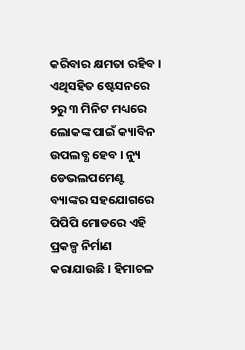କରିବାର କ୍ଷମତା ରହିବ । ଏଥିସହିତ ଷ୍ଟେସନରେ ୨ରୁ ୩ ମିନିଟ ମଧ୍ୟରେ ଲୋକଙ୍କ ପାଇଁ କ୍ୟାବିନ ଉପଲବ୍ଧ ହେବ । ନ୍ୟୁ ଡେଭଲପମେଣ୍ଟ ବ୍ୟାଙ୍କର ସହଯୋଗରେ ପିପିପି ମୋଡରେ ଏହି ପ୍ରକଳ୍ପ ନିର୍ମାଣ କରାଯାଉଛି । ହିମାଚଳ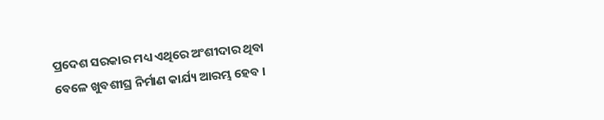ପ୍ରଦେଶ ସରକାର ମଧ୍ୟ ଏଥିରେ ଅଂଶୀଦାର ଥିବା ବେଳେ ଖୁବଶୀଘ୍ର ନିର୍ମାଣ କାର୍ଯ୍ୟ ଆରମ୍ଭ ହେବ ।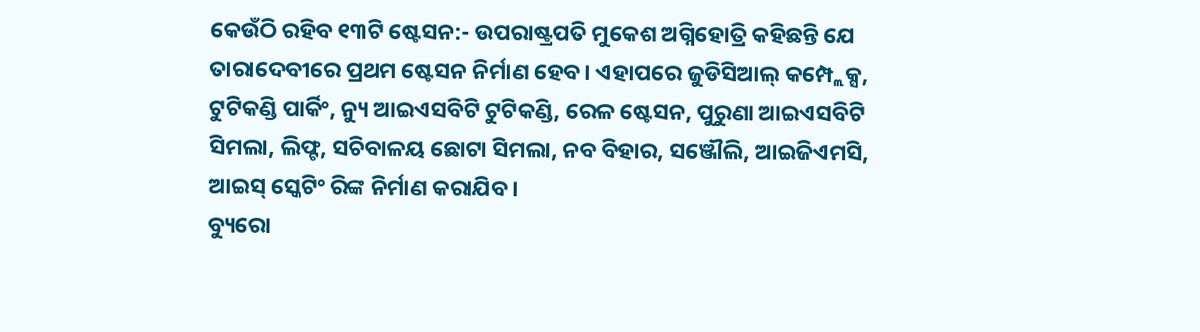କେଉଁଠି ରହିବ ୧୩ଟି ଷ୍ଟେସନ:- ଉପରାଷ୍ଟ୍ରପତି ମୁକେଶ ଅଗ୍ନିହୋତ୍ରି କହିଛନ୍ତି ଯେ ତାରାଦେବୀରେ ପ୍ରଥମ ଷ୍ଟେସନ ନିର୍ମାଣ ହେବ। ଏହାପରେ ଜୁଡିସିଆଲ୍ କମ୍ପ୍ଲେକ୍ସ, ଟୁଟିକଣ୍ଡି ପାର୍କିଂ, ନ୍ୟୁ ଆଇଏସବିଟି ଟୁଟିକଣ୍ଡି, ରେଳ ଷ୍ଟେସନ, ପୁରୁଣା ଆଇଏସବିଟି ସିମଲା, ଲିଫ୍ଟ, ସଚିବାଳୟ ଛୋଟା ସିମଲା, ନବ ବିହାର, ସଞ୍ଜୌଲି, ଆଇଜିଏମସି, ଆଇସ୍ ସ୍କେଟିଂ ରିଙ୍କ ନିର୍ମାଣ କରାଯିବ।
ବ୍ୟୁରୋ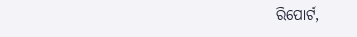ରିପୋର୍ଟ,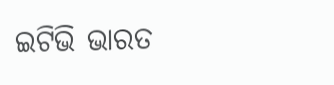ଇଟିଭି ଭାରତ